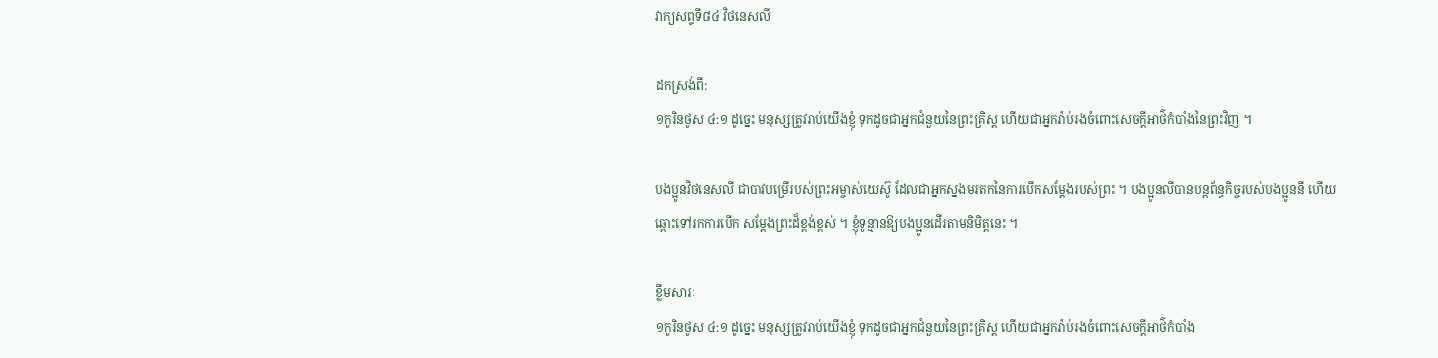វាក្យសព្ទទី៨៤ វិថនេសលី

ដកស្រង់ពី:
១កូរិនថូស ៤:១ ដូច្នេះ មនុស្សត្រូវរាប់យើងខ្ញុំ ទុកដូចជាអ្នកជំនួយនៃព្រះគ្រិស្ត ហើយជាអ្នករ៉ាប់រងចំពោះសេចក្ដីអាថ៌កំបាំងនៃព្រះវិញ ។

បងប្អូនវិថនេសលី ជាបាវបម្រើរបស់ព្រះអម្ចាស់យេស៊ូ ដែលជាអ្នកស្នងមរតកនៃការបើកសម្តែងរបស់ព្រះ ។ បងប្អូនលីបានបន្តព័ន្ធកិច្ចរបស់បងប្អូននី ហើយឆ្ពោះទៅរកការបើក សម្តែងព្រះដ៏ខ្ពង់ខ្ពស់ ។ ខ្ញុំទូន្មានឱ្យបងប្អូនដើរតាមនិមិត្តនេះ ។

ខ្លឹមសារៈ
១កូរិនថូស ៤:១ ដូច្នេះ មនុស្សត្រូវរាប់យើងខ្ញុំ ទុកដូចជាអ្នកជំនួយនៃព្រះគ្រិស្ត ហើយជាអ្នករ៉ាប់រងចំពោះសេចក្ដីអាថ៌កំបាំង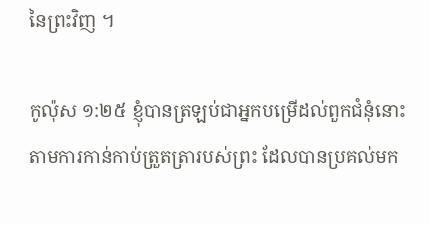នៃព្រះវិញ ។

កូល៉ុស ១:២៥ ខ្ញុំបានត្រឡប់ជាអ្នកបម្រើដល់ពួកជំនុំនោះ តាមការកាន់កាប់ត្រួតត្រារបស់ព្រះ ដែលបានប្រគល់មក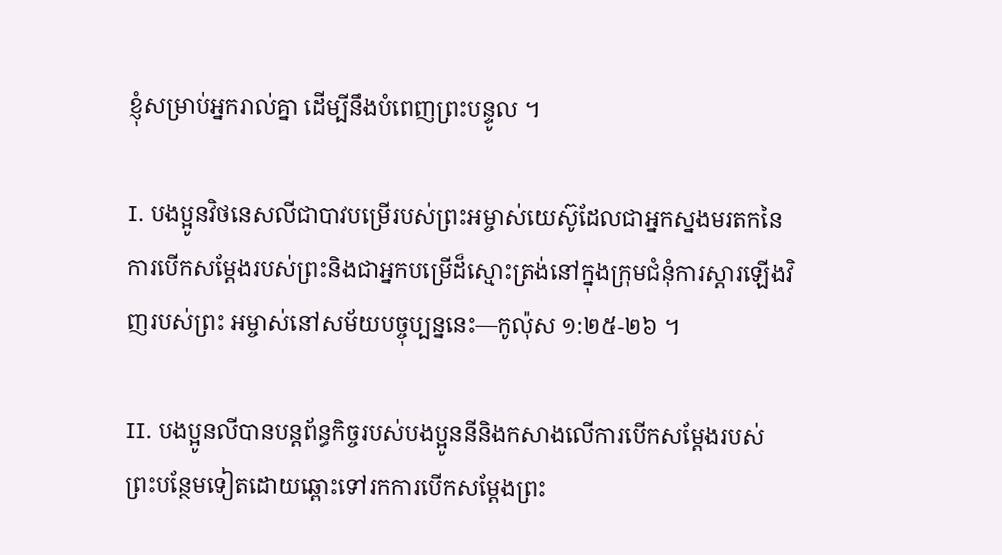ខ្ញុំសម្រាប់អ្នករាល់គ្នា ដើម្បីនឹងបំពេញព្រះបន្ទូល ។

I. បងប្អូនវិថនេសលីជាបាវបម្រើរបស់ព្រះអម្ចាស់យេស៊ូដែលជាអ្នកស្នងមរតកនៃការបើកសម្តែងរបស់ព្រះនិងជាអ្នកបម្រើដ៏ស្មោះត្រង់នៅក្នុងក្រុមជំនុំការស្តារឡើងវិញរបស់ព្រះ អម្ចាស់នៅសម័យបច្ចុប្បន្ននេះ—កូល៉ុស ១:២៥-២៦ ។

II. បងប្អូនលីបានបន្តព័ន្ធកិច្ចរបស់បងប្អូននីនិងកសាងលើការបើកសម្តែងរបស់ព្រះបន្ថែមទៀតដោយឆ្ពោះទៅរកការបើកសម្តែងព្រះ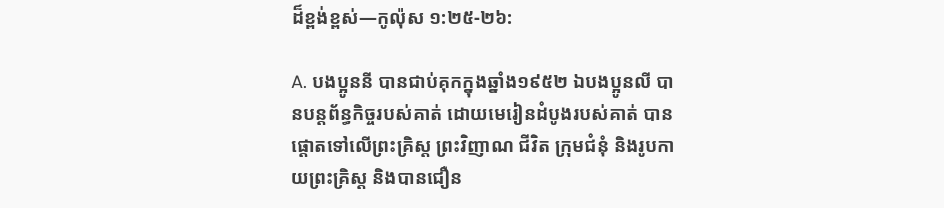ដ៏ខ្ពង់ខ្ពស់—កូល៉ុស ១:២៥-២៦:

A. បងប្អូននី បានជាប់គុកក្នុងឆ្នាំង១៩៥២ ឯបងប្អូនលី បានបន្តព័ន្ធកិច្ចរបស់គាត់ ដោយមេរៀនដំបូងរបស់គាត់ បានផ្តោតទៅលើព្រះគ្រិស្ត ព្រះវិញាណ ជីវិត ក្រុមជំនុំ និងរូបកាយព្រះគ្រិស្ត និងបានជឿន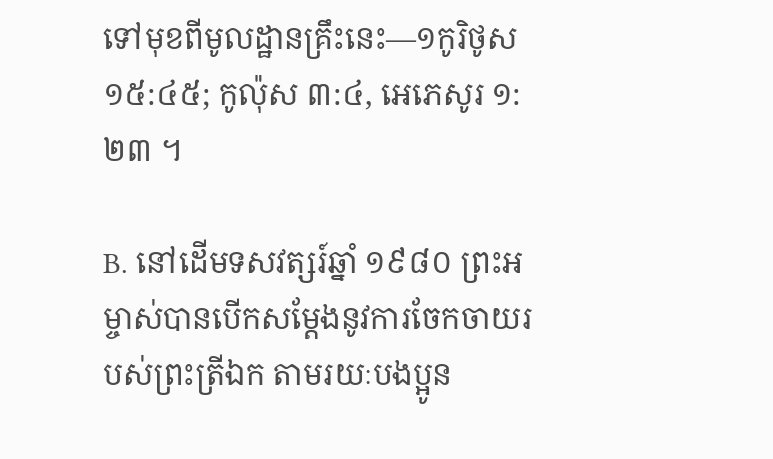ទៅមុខពីមូលដ្ឋានគ្រឹះនេះ—១កូរិថូស ១៥:៤៥; កូល៉ុស ៣:៤, អេភេសូរ ១:២៣ ។

B. នៅដើមទសវត្សរ៍ឆ្នាំ ១៩៨០ ព្រះអម្ចាស់បានបើកសម្តែងនូវការចែកចាយរបស់ព្រះត្រីឯក តាមរយៈបងប្អូន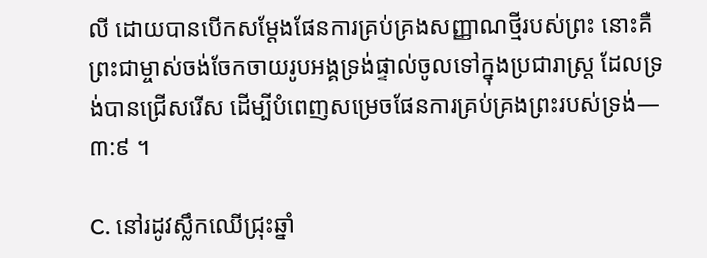លី ដោយបានបើកសម្ដែងផែនការគ្រប់គ្រងសញ្ញាណថ្មីរបស់ព្រះ នោះគឺព្រះជាម្ចាស់ចង់ចែកចាយរូបអង្គទ្រង់ផ្ទាល់ចូលទៅក្នុងប្រជារាស្ត្រ ដែលទ្រង់បានជ្រើសរើស ដើម្បីបំពេញសម្រេចផែនការគ្រប់គ្រងព្រះរបស់ទ្រង់—៣:៩ ។

C. នៅរដូវស្លឹកឈើជ្រុះឆ្នាំ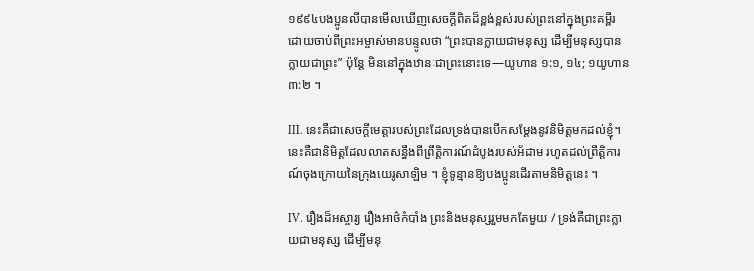១៩៩៤បងប្អូនលីបានមើលឃើញសេចក្តីពិតដ៏ខ្ពង់ខ្ពស់របស់ព្រះនៅក្នុងព្រះគម្ពីរដោយចាប់ពីព្រះអម្ចាស់មានបន្ទូលថា “ព្រះបានក្លាយជាមនុស្ស ដើម្បីមនុស្សបានក្លាយជាព្រះ” ប៉ុន្តែ មិននៅក្នុងឋានៈជាព្រះនោះទេ—យូហាន ១:១, ១៤; ១យូហាន ៣:២ ។

III. នេះគឺជាសេចក្តីមេត្តារបស់ព្រះដែលទ្រង់បានបើកសម្តែងនូវនិមិត្តមកដល់ខ្ញុំ។នេះគឺជានិមិត្តដែលលាតសន្ធឹងពីព្រឹត្តិការណ៍ដំបូងរបស់អ័ដាម រហូតដល់ព្រឹត្តិការណ៍ចុងក្រោយនៃក្រុងយេរូសាឡិម ។ ខ្ញុំទូន្មានឱ្យបងប្អូនដើរតាមនិមិត្តនេះ ។

IV. រឿងដ៏អស្ចារ្យ រឿងអាថ៌កំបាំង ព្រះនិងមនុស្សរួមមកតែមួយ / ទ្រង់គឺជាព្រះក្លាយជាមនុស្ស ដើម្បីមនុ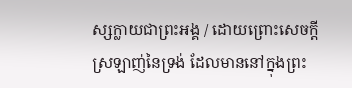ស្សក្លាយជាព្រះអង្គ / ដោយព្រោះសេចក្តីស្រឡាញ់នៃទ្រង់ ដែលមាននៅក្នុងព្រះ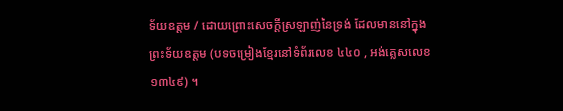ទ័យឧត្តម / ដោយព្រោះសេចក្តីស្រឡាញ់នៃទ្រង់ ដែលមាននៅក្នុងព្រះទ័យឧត្តម (បទចម្រៀងខ្មែរនៅទំព័រលេខ ៤៤០ , អង់គ្លេសលេខ ១៣៤៩) ។